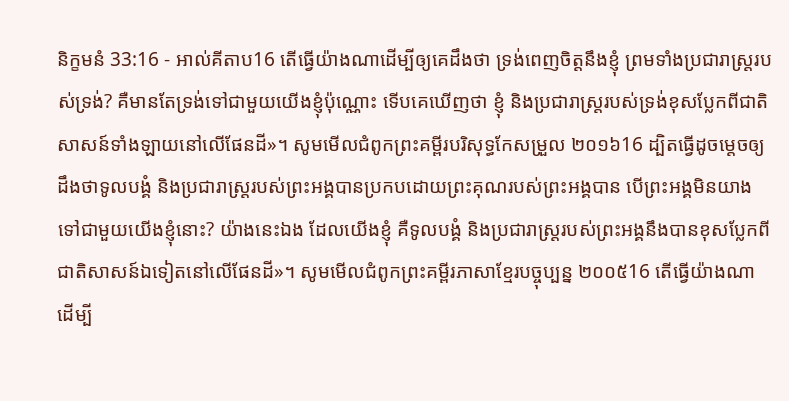និក្ខមនំ 33:16 - អាល់គីតាប16 តើធ្វើយ៉ាងណាដើម្បីឲ្យគេដឹងថា ទ្រង់ពេញចិត្តនឹងខ្ញុំ ព្រមទាំងប្រជារាស្ត្ររបស់ទ្រង់? គឺមានតែទ្រង់ទៅជាមួយយើងខ្ញុំប៉ុណ្ណោះ ទើបគេឃើញថា ខ្ញុំ និងប្រជារាស្ត្ររបស់ទ្រង់ខុសប្លែកពីជាតិសាសន៍ទាំងឡាយនៅលើផែនដី»។ សូមមើលជំពូកព្រះគម្ពីរបរិសុទ្ធកែសម្រួល ២០១៦16 ដ្បិតធ្វើដូចម្តេចឲ្យដឹងថាទូលបង្គំ និងប្រជារាស្ត្ររបស់ព្រះអង្គបានប្រកបដោយព្រះគុណរបស់ព្រះអង្គបាន បើព្រះអង្គមិនយាងទៅជាមួយយើងខ្ញុំនោះ? យ៉ាងនេះឯង ដែលយើងខ្ញុំ គឺទូលបង្គំ និងប្រជារាស្ត្ររបស់ព្រះអង្គនឹងបានខុសប្លែកពីជាតិសាសន៍ឯទៀតនៅលើផែនដី»។ សូមមើលជំពូកព្រះគម្ពីរភាសាខ្មែរបច្ចុប្បន្ន ២០០៥16 តើធ្វើយ៉ាងណាដើម្បី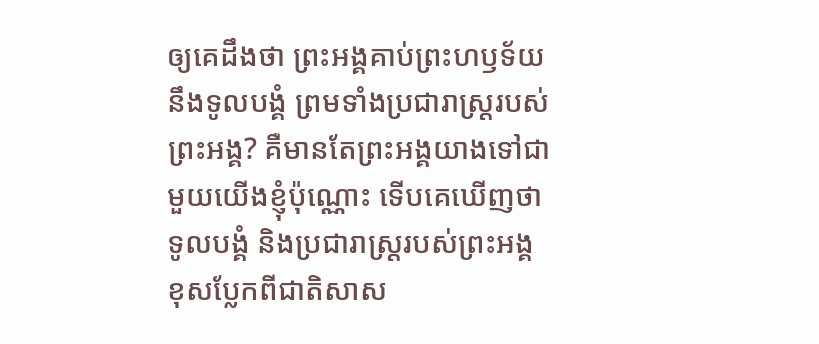ឲ្យគេដឹងថា ព្រះអង្គគាប់ព្រះហឫទ័យនឹងទូលបង្គំ ព្រមទាំងប្រជារាស្ត្ររបស់ព្រះអង្គ? គឺមានតែព្រះអង្គយាងទៅជាមួយយើងខ្ញុំប៉ុណ្ណោះ ទើបគេឃើញថា ទូលបង្គំ និងប្រជារាស្ត្ររបស់ព្រះអង្គ ខុសប្លែកពីជាតិសាស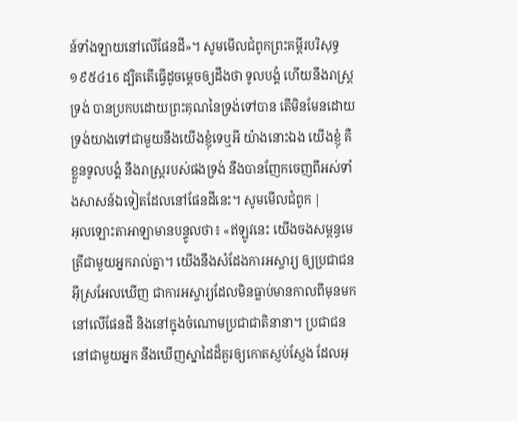ន៍ទាំងឡាយនៅលើផែនដី»។ សូមមើលជំពូកព្រះគម្ពីរបរិសុទ្ធ ១៩៥៤16 ដ្បិតតើធ្វើដូចម្តេចឲ្យដឹងថា ទូលបង្គំ ហើយនឹងរាស្ត្រទ្រង់ បានប្រកបដោយព្រះគុណនៃទ្រង់ទៅបាន តើមិនមែនដោយទ្រង់យាងទៅជាមួយនឹងយើងខ្ញុំទេឬអី យ៉ាងនោះឯង យើងខ្ញុំ គឺខ្លួនទូលបង្គំ នឹងរាស្ត្ររបស់ផងទ្រង់ នឹងបានញែកចេញពីអស់ទាំងសាសន៍ឯទៀតដែលនៅផែនដីនេះ។ សូមមើលជំពូក |
អុលឡោះតាអាឡាមានបន្ទូលថា៖ «ឥឡូវនេះ យើងចងសម្ពន្ធមេត្រីជាមួយអ្នករាល់គ្នា។ យើងនឹងសំដែងការអស្ចារ្យ ឲ្យប្រជាជនអ៊ីស្រអែលឃើញ ជាការអស្ចារ្យដែលមិនធ្លាប់មានកាលពីមុនមក នៅលើផែនដី និងនៅក្នុងចំណោមប្រជាជាតិនានា។ ប្រជាជននៅជាមួយអ្នក នឹងឃើញស្នាដៃដ៏គួរឲ្យកោតស្ញប់ស្ញែង ដែលអុ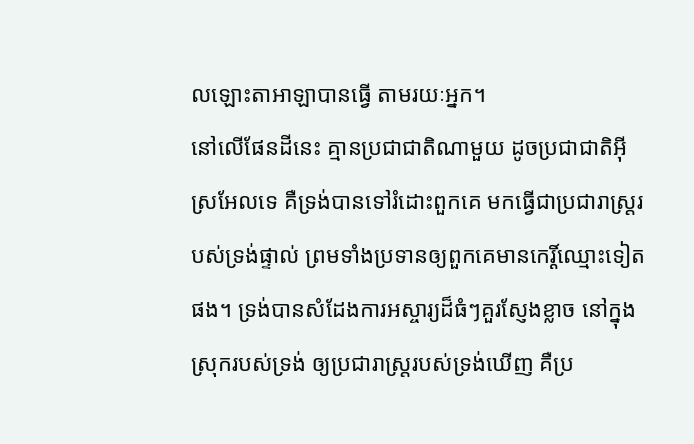លឡោះតាអាឡាបានធ្វើ តាមរយៈអ្នក។
នៅលើផែនដីនេះ គ្មានប្រជាជាតិណាមួយ ដូចប្រជាជាតិអ៊ីស្រអែលទេ គឺទ្រង់បានទៅរំដោះពួកគេ មកធ្វើជាប្រជារាស្ត្ររបស់ទ្រង់ផ្ទាល់ ព្រមទាំងប្រទានឲ្យពួកគេមានកេរ្តិ៍ឈ្មោះទៀតផង។ ទ្រង់បានសំដែងការអស្ចារ្យដ៏ធំៗគួរស្ញែងខ្លាច នៅក្នុងស្រុករបស់ទ្រង់ ឲ្យប្រជារាស្ត្ររបស់ទ្រង់ឃើញ គឺប្រ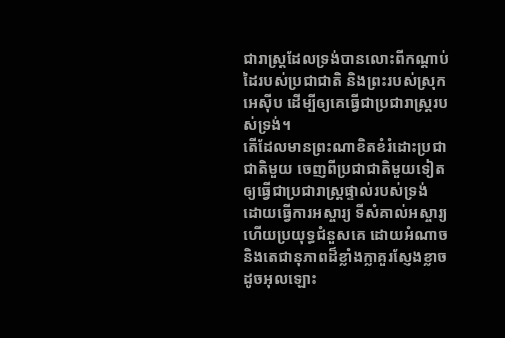ជារាស្ត្រដែលទ្រង់បានលោះពីកណ្តាប់ដៃរបស់ប្រជាជាតិ និងព្រះរបស់ស្រុកអេស៊ីប ដើម្បីឲ្យគេធ្វើជាប្រជារាស្ត្ររបស់ទ្រង់។
តើដែលមានព្រះណាខិតខំរំដោះប្រជាជាតិមួយ ចេញពីប្រជាជាតិមួយទៀត ឲ្យធ្វើជាប្រជារាស្ត្រផ្ទាល់របស់ទ្រង់ ដោយធ្វើការអស្ចារ្យ ទីសំគាល់អស្ចារ្យ ហើយប្រយុទ្ធជំនួសគេ ដោយអំណាច និងតេជានុភាពដ៏ខ្លាំងក្លាគួរស្ញែងខ្លាច ដូចអុលឡោះ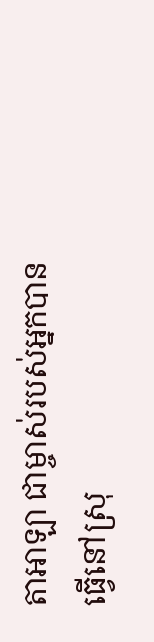តាអាឡា ជាម្ចាស់របស់អ្នកបានធ្វើនៅស្រុ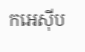កអេស៊ីប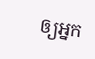ឲ្យអ្នក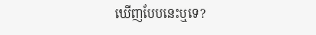ឃើញបែបនេះឬទេ?